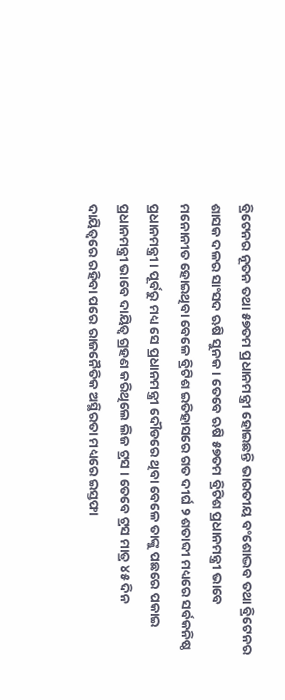ବ୍ରିଟେନର ନୂତନ ତଥା ୫୭ତମ ପ୍ରଧାନମନ୍ତ୍ରୀ ହୋଇଛନ୍ତି ଭାରତୀୟ ବଂଶୋଦ୍ଭବ ତଥା ବ୍ରିଟେନର ଶାସକ ଦଳର ସାଂସଦ ଋଷି ସୁନକ । ତେବେ ଋଷି ୫୭ତମ ବ୍ରିଟିଶ ପ୍ରଧାନମନ୍ତ୍ରୀ ଭାବେ ମନୋନୀତ ହୋଇଥିବା ବେଳେ ବ୍ରିଟିଶ ଇତିହାସରେ ଗତ ଦୀର୍ଘ ୨ ଶତାବ୍ଦୀ ମଧ୍ୟରେ ସର୍ବକନିଷ୍ଠ ପ୍ରଧାନମନ୍ତ୍ରୀ । ପୂର୍ବରୁ ମଧ୍ୟ ସେ ପ୍ରଧାନମନ୍ତ୍ରୀ ଦୌଡରେ ଥିବା ବେଳେ ତାଙ୍କୁ ପଛରେ ପକାଇ ପ୍ରଧାନମନ୍ତ୍ରୀ ଭାବେ ଦାୟିତ୍ବ ଗ୍ରହଣ କରିଥିଲେ ଲିଜ ଟ୍ରସ । ତେବେ ଟ୍ରସ ମାତ୍ର ୪୫ ଦିନ ଦାୟିତ୍ବରେ ରହିବା ପରେ ରାଜନୈତିକ ଅସ୍ଥିରତା ମଧ୍ୟରେ ଇସ୍ତଫା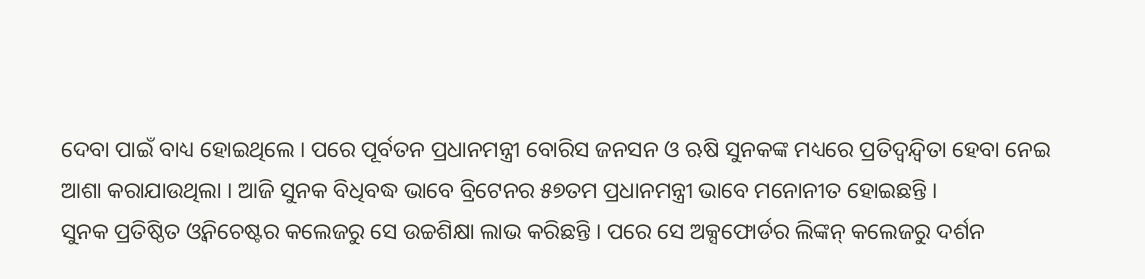ଦେବା ପାଇଁ ବାଧ୍ୟ ହୋଇଥିଲେ । ପରେ ପୂର୍ବତନ ପ୍ରଧାନମନ୍ତ୍ରୀ ବୋରିସ ଜନସନ ଓ ଋଷି ସୁନକଙ୍କ ମଧ୍ୟରେ ପ୍ରତିଦ୍ବନ୍ଦ୍ବିତା ହେବା ନେଇ ଆଶା କରାଯାଉଥିଲା । ଆଜି ସୁନକ ବିଧିବଦ୍ଧ ଭାବେ ବ୍ରିଟେନର ୫୭ତମ ପ୍ରଧାନମନ୍ତ୍ରୀ ଭାବେ ମନୋନୀତ ହୋଇଛନ୍ତି ।
ସୁନକ ପ୍ରତିଷ୍ଠିତ ଓ୍ବନିଚେଷ୍ଟର କଲେଜରୁ ସେ ଉଚ୍ଚଶିକ୍ଷା ଲାଭ କରିଛନ୍ତି । ପରେ ସେ ଅକ୍ସଫୋର୍ଡର ଲିଙ୍କନ୍ କଲେଜରୁ ଦର୍ଶନ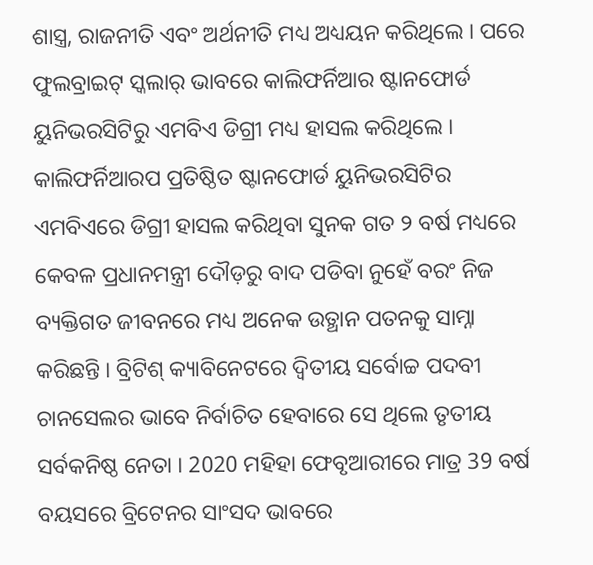ଶାସ୍ତ୍ର, ରାଜନୀତି ଏବଂ ଅର୍ଥନୀତି ମଧ୍ୟ ଅଧ୍ୟୟନ କରିଥିଲେ । ପରେ ଫୁଲବ୍ରାଇଟ୍ ସ୍କଲାର୍ ଭାବରେ କାଲିଫର୍ନିଆର ଷ୍ଟାନଫୋର୍ଡ ୟୁନିଭରସିଟିରୁ ଏମବିଏ ଡିଗ୍ରୀ ମଧ୍ୟ ହାସଲ କରିଥିଲେ । କାଲିଫର୍ନିଆରପ ପ୍ରତିଷ୍ଠିତ ଷ୍ଟାନଫୋର୍ଡ ୟୁନିଭରସିଟିର ଏମବିଏରେ ଡିଗ୍ରୀ ହାସଲ କରିଥିବା ସୁନକ ଗତ ୨ ବର୍ଷ ମଧ୍ୟରେ କେବଳ ପ୍ରଧାନମନ୍ତ୍ରୀ ଦୌଡ଼ରୁ ବାଦ ପଡିବା ନୁହେଁ ବରଂ ନିଜ ବ୍ୟକ୍ତିଗତ ଜୀବନରେ ମଧ୍ୟ ଅନେକ ଉତ୍ଥାନ ପତନକୁ ସାମ୍ନା କରିଛନ୍ତି । ବ୍ରିଟିଶ୍ କ୍ୟାବିନେଟରେ ଦ୍ୱିତୀୟ ସର୍ବୋଚ୍ଚ ପଦବୀ ଚାନସେଲର ଭାବେ ନିର୍ବାଚିତ ହେବାରେ ସେ ଥିଲେ ତୃତୀୟ ସର୍ବକନିଷ୍ଠ ନେତା । 2020 ମହିହା ଫେବୃଆରୀରେ ମାତ୍ର 39 ବର୍ଷ ବୟସରେ ବ୍ରିଟେନର ସାଂସଦ ଭାବରେ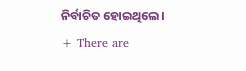ନିର୍ବାଚିତ ହୋଇଥିଲେ।
+ There are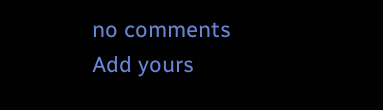no comments
Add yours